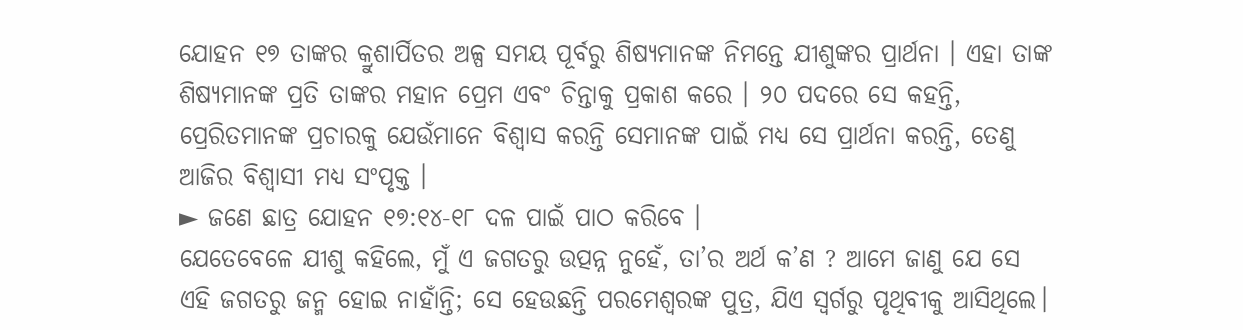ଯୋହନ ୧୭ ତାଙ୍କର କ୍ରୁଶାର୍ପିତର ଅଳ୍ପ ସମୟ ପୂର୍ବରୁ ଶିଷ୍ୟମାନଙ୍କ ନିମନ୍ତେ ଯୀଶୁଙ୍କର ପ୍ରାର୍ଥନା । ଏହା ତାଙ୍କ ଶିଷ୍ୟମାନଙ୍କ ପ୍ରତି ତାଙ୍କର ମହାନ ପ୍ରେମ ଏବଂ ଚିନ୍ତାକୁ ପ୍ରକାଶ କରେ । ୨୦ ପଦରେ ସେ କହନ୍ତି, ପ୍ରେରିତମାନଙ୍କ ପ୍ରଚାରକୁ ଯେଉଁମାନେ ବିଶ୍ୱାସ କରନ୍ତି ସେମାନଙ୍କ ପାଇଁ ମଧ୍ୟ ସେ ପ୍ରାର୍ଥନା କରନ୍ତି, ତେଣୁ ଆଜିର ବିଶ୍ୱାସୀ ମଧ୍ୟ ସଂପୃକ୍ତ ।
► ଜଣେ ଛାତ୍ର ଯୋହନ ୧୭:୧୪-୧୮ ଦଳ ପାଇଁ ପାଠ କରିବେ ।
ଯେତେବେଳେ ଯୀଶୁ କହିଲେ, ମୁଁ ଏ ଜଗତରୁ ଉତ୍ପନ୍ନ ନୁହେଁ, ତା’ର ଅର୍ଥ କ’ଣ ? ଆମେ ଜାଣୁ ଯେ ସେ ଏହି ଜଗତରୁ ଜନ୍ମ ହୋଇ ନାହାଁନ୍ତି; ସେ ହେଉଛନ୍ତି ପରମେଶ୍ୱରଙ୍କ ପୁତ୍ର, ଯିଏ ସ୍ୱର୍ଗରୁ ପୃଥିବୀକୁ ଆସିଥିଲେ।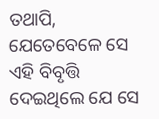ତଥାପି, ଯେତେବେଳେ ସେ ଏହି ବିବୃତ୍ତି ଦେଇଥିଲେ ଯେ ସେ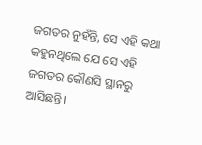ଜଗତର ନୁହଁନ୍ତି, ସେ ଏହି କଥା କହୁନଥିଲେ ଯେ ସେ ଏହି ଜଗତର କୌଣସି ସ୍ଥାନରୁ ଆସିଛନ୍ତି।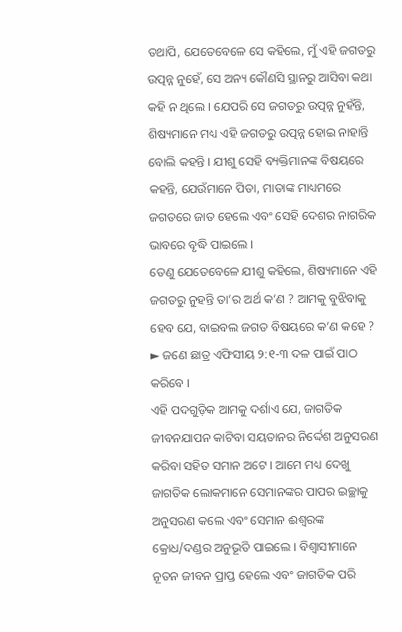ତଥାପି, ଯେତେବେଳେ ସେ କହିଲେ, ମୁଁ ଏହି ଜଗତରୁ ଉତ୍ପନ୍ନ ନୁହେଁ, ସେ ଅନ୍ୟ କୌଣସି ସ୍ଥାନରୁ ଆସିବା କଥା କହି ନ ଥିଲେ । ଯେପରି ସେ ଜଗତରୁ ଉତ୍ପନ୍ନ ନୁହଁନ୍ତି, ଶିଷ୍ୟମାନେ ମଧ୍ୟ ଏହି ଜଗତରୁ ଉତ୍ପନ୍ନ ହୋଇ ନାହାନ୍ତି ବୋଲି କହନ୍ତି । ଯୀଶୁ ସେହି ବ୍ୟକ୍ତିମାନଙ୍କ ବିଷୟରେ କହନ୍ତି, ଯେଉଁମାନେ ପିତା, ମାତାଙ୍କ ମାଧ୍ୟମରେ ଜଗତରେ ଜାତ ହେଲେ ଏବଂ ସେହି ଦେଶର ନାଗରିକ ଭାବରେ ବୃଦ୍ଧି ପାଇଲେ ।
ତେଣୁ ଯେତେବେଳେ ଯୀଶୁ କହିଲେ, ଶିଷ୍ୟମାନେ ଏହି ଜଗତରୁ ନୁହନ୍ତି ତା’ର ଅର୍ଥ କ’ଣ ? ଆମକୁ ବୁଝିବାକୁ ହେବ ଯେ, ବାଇବଲ ଜଗତ ବିଷୟରେ କ’ଣ କହେ ?
► ଜଣେ ଛାତ୍ର ଏଫିସୀୟ ୨:୧-୩ ଦଳ ପାଇଁ ପାଠ କରିବେ ।
ଏହି ପଦଗୁଡ଼ିକ ଆମକୁ ଦର୍ଶାଏ ଯେ, ଜାଗତିକ ଜୀବନଯାପନ କାଟିବା ସୟତାନର ନିର୍ଦ୍ଦେଶ ଅନୁସରଣ କରିବା ସହିତ ସମାନ ଅଟେ । ଆମେ ମଧ୍ୟ ଦେଖୁ ଜାଗତିକ ଲୋକମାନେ ସେମାନଙ୍କର ପାପର ଇଚ୍ଛାକୁ ଅନୁସରଣ କଲେ ଏବଂ ସେମାନ ଈଶ୍ୱରଙ୍କ କ୍ରୋଧ/ଦଣ୍ଡର ଅନୁଭୂତି ପାଇଲେ । ବିଶ୍ୱାସୀମାନେ ନୂତନ ଜୀବନ ପ୍ରାପ୍ତ ହେଲେ ଏବଂ ଜାଗତିକ ପରି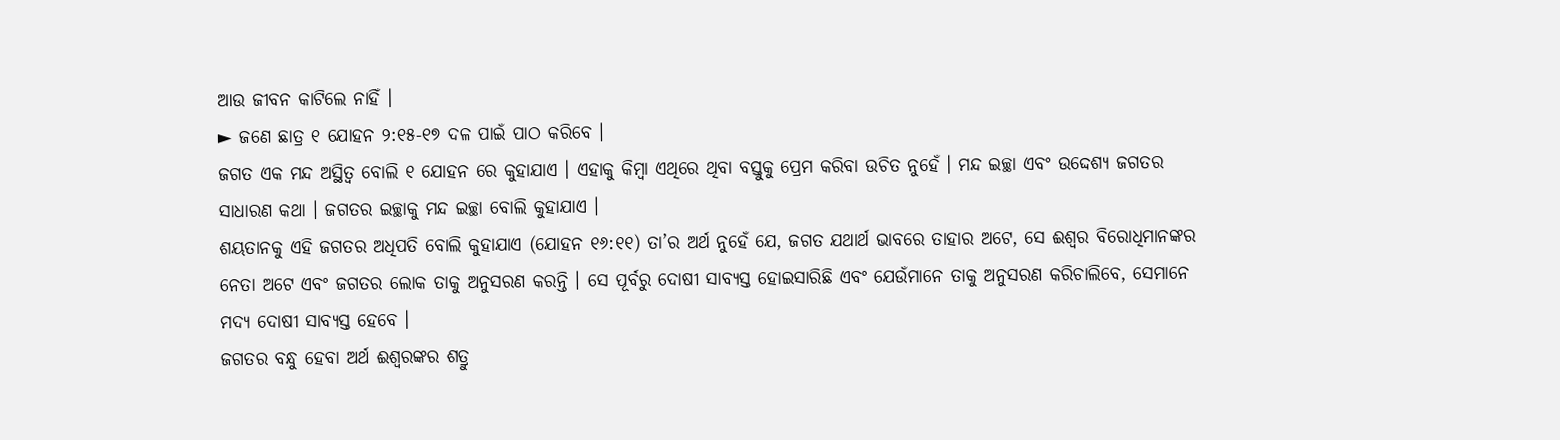ଆଉ ଜୀବନ କାଟିଲେ ନାହିଁ ।
► ଜଣେ ଛାତ୍ର ୧ ଯୋହନ ୨:୧୫-୧୭ ଦଳ ପାଇଁ ପାଠ କରିବେ ।
ଜଗତ ଏକ ମନ୍ଦ ଅସ୍ଥିତ୍ୱ ବୋଲି ୧ ଯୋହନ ରେ କୁହାଯାଏ । ଏହାକୁ କିମ୍ବା ଏଥିରେ ଥିବା ବସ୍ତୁକୁ ପ୍ରେମ କରିବା ଉଚିତ ନୁହେଁ । ମନ୍ଦ ଇଚ୍ଛା ଏବଂ ଉଦ୍ଦେଶ୍ୟ ଜଗତର ସାଧାରଣ କଥା । ଜଗତର ଇଚ୍ଛାକୁ ମନ୍ଦ ଇଚ୍ଛା ବୋଲି କୁହାଯାଏ ।
ଶୟତାନକୁ ଏହି ଜଗତର ଅଧିପତି ବୋଲି କୁହାଯାଏ (ଯୋହନ ୧୬:୧୧) ତା’ର ଅର୍ଥ ନୁହେଁ ଯେ, ଜଗତ ଯଥାର୍ଥ ଭାବରେ ତାହାର ଅଟେ, ସେ ଈଶ୍ୱର ବିରୋଧିମାନଙ୍କର ନେତା ଅଟେ ଏବଂ ଜଗତର ଲୋକ ତାକୁ ଅନୁସରଣ କରନ୍ତି । ସେ ପୂର୍ବରୁ ଦୋଷୀ ସାବ୍ୟସ୍ତ ହୋଇସାରିଛି ଏବଂ ଯେଉଁମାନେ ତାକୁ ଅନୁସରଣ କରିଚାଲିବେ, ସେମାନେ ମଦ୍ୟ ଦୋଷୀ ସାବ୍ୟସ୍ତ ହେବେ ।
ଜଗତର ବନ୍ଧୁ ହେବା ଅର୍ଥ ଈଶ୍ୱରଙ୍କର ଶତ୍ରୁ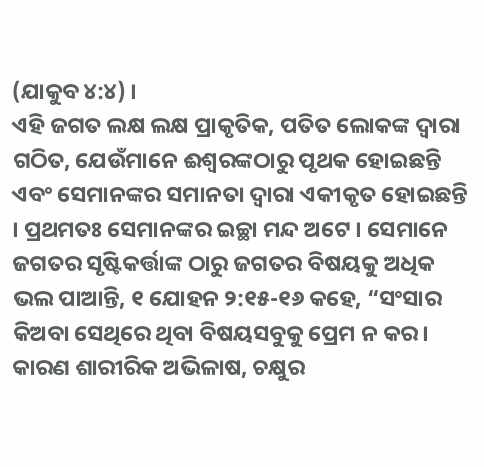(ଯାକୁବ ୪:୪) ।
ଏହି ଜଗତ ଲକ୍ଷ ଲକ୍ଷ ପ୍ରାକୃତିକ, ପତିତ ଲୋକଙ୍କ ଦ୍ୱାରା ଗଠିତ, ଯେଉଁମାନେ ଈଶ୍ୱରଙ୍କଠାରୁ ପୃଥକ ହୋଇଛନ୍ତି ଏବଂ ସେମାନଙ୍କର ସମାନତା ଦ୍ୱାରା ଏକୀକୃତ ହୋଇଛନ୍ତି । ପ୍ରଥମତଃ ସେମାନଙ୍କର ଇଚ୍ଛା ମନ୍ଦ ଅଟେ । ସେମାନେ ଜଗତର ସୃଷ୍ଟିକର୍ତ୍ତାଙ୍କ ଠାରୁ ଜଗତର ବିଷୟକୁ ଅଧିକ ଭଲ ପାଆନ୍ତି, ୧ ଯୋହନ ୨:୧୫-୧୬ କହେ, “ସଂସାର କିଅବା ସେଥିରେ ଥିବା ବିଷୟସବୁକୁ ପ୍ରେମ ନ କର। କାରଣ ଶାରୀରିକ ଅଭିଳାଷ, ଚକ୍ଷୁର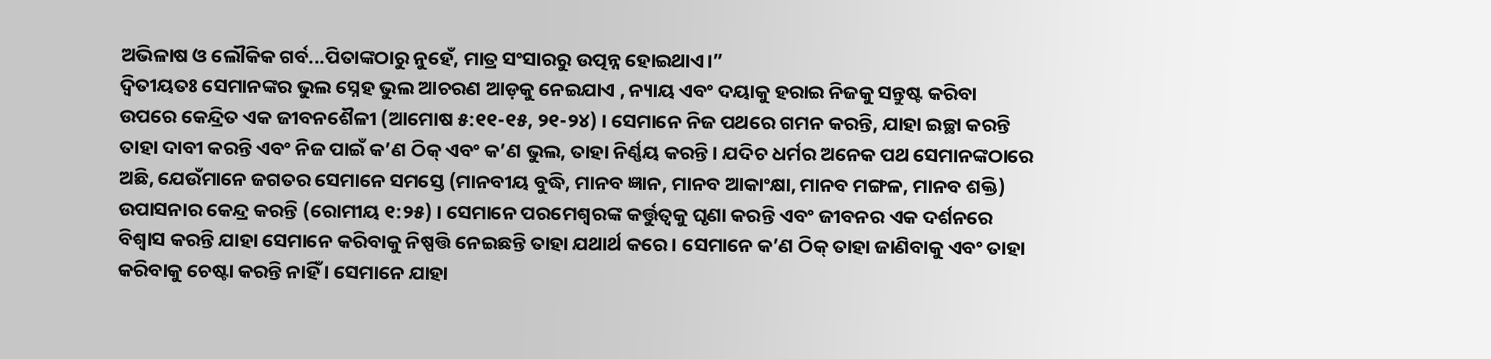ଅଭିଳାଷ ଓ ଲୌକିକ ଗର୍ବ...ପିତାଙ୍କଠାରୁ ନୁହେଁ, ମାତ୍ର ସଂସାରରୁ ଉତ୍ପନ୍ନ ହୋଇଥାଏ।”
ଦ୍ୱିତୀୟତଃ ସେମାନଙ୍କର ଭୁଲ ସ୍ନେହ ଭୁଲ ଆଚରଣ ଆଡ଼କୁ ନେଇଯାଏ , ନ୍ୟାୟ ଏବଂ ଦୟାକୁ ହରାଇ ନିଜକୁ ସନ୍ତୁଷ୍ଟ କରିବା ଉପରେ କେନ୍ଦ୍ରିତ ଏକ ଜୀବନଶୈଳୀ (ଆମୋଷ ୫:୧୧-୧୫, ୨୧-୨୪) । ସେମାନେ ନିଜ ପଥରେ ଗମନ କରନ୍ତି, ଯାହା ଇଚ୍ଛା କରନ୍ତି ତାହା ଦାବୀ କରନ୍ତି ଏବଂ ନିଜ ପାଇଁ କ’ଣ ଠିକ୍ ଏବଂ କ’ଣ ଭୁଲ, ତାହା ନିର୍ଣ୍ଣୟ କରନ୍ତି । ଯଦିଚ ଧର୍ମର ଅନେକ ପଥ ସେମାନଙ୍କଠାରେ ଅଛି, ଯେଉଁମାନେ ଜଗତର ସେମାନେ ସମସ୍ତେ (ମାନବୀୟ ବୁଦ୍ଧି, ମାନବ ଜ୍ଞାନ, ମାନବ ଆକାଂକ୍ଷା, ମାନବ ମଙ୍ଗଳ, ମାନବ ଶକ୍ତି) ଉପାସନାର କେନ୍ଦ୍ର କରନ୍ତି (ରୋମୀୟ ୧:୨୫) । ସେମାନେ ପରମେଶ୍ୱରଙ୍କ କର୍ତ୍ତୁତ୍ୱକୁ ଘୃଣା କରନ୍ତି ଏବଂ ଜୀବନର ଏକ ଦର୍ଶନରେ ବିଶ୍ୱାସ କରନ୍ତି ଯାହା ସେମାନେ କରିବାକୁ ନିଷ୍ପତ୍ତି ନେଇଛନ୍ତି ତାହା ଯଥାର୍ଥ କରେ । ସେମାନେ କ’ଣ ଠିକ୍ ତାହା ଜାଣିବାକୁ ଏବଂ ତାହା କରିବାକୁ ଚେଷ୍ଟା କରନ୍ତି ନାହିଁ । ସେମାନେ ଯାହା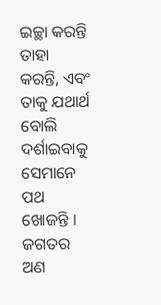ଇଚ୍ଛା କରନ୍ତି ତାହା କରନ୍ତି, ଏବଂ ତାକୁ ଯଥାର୍ଥ ବୋଲି ଦର୍ଶାଇବାକୁ ସେମାନେ ପଥ ଖୋଜନ୍ତି ।
ଜଗତର ଅଣ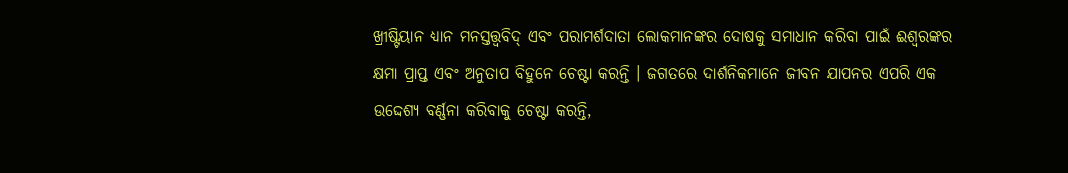ଖ୍ରୀଷ୍ଟିୟାନ ଧ୍ୟାନ ମନସ୍ତତ୍ତ୍ୱବିଦ୍ ଏବଂ ପରାମର୍ଶଦାତା ଲୋକମାନଙ୍କର ଦୋଷକୁ ସମାଧାନ କରିବା ପାଇଁ ଈଶ୍ୱରଙ୍କର କ୍ଷମା ପ୍ରାପ୍ତ ଏବଂ ଅନୁତାପ ବିହୁନେ ଚେଷ୍ଟା କରନ୍ତି । ଜଗତରେ ଦାର୍ଶନିକମାନେ ଜୀବନ ଯାପନର ଏପରି ଏକ ଉଦ୍ଦେଶ୍ୟ ବର୍ଣ୍ଣନା କରିବାକୁ ଚେଷ୍ଟା କରନ୍ତି,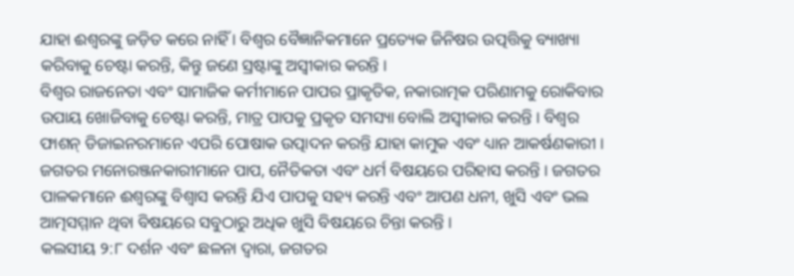ଯାହା ଈଶ୍ୱରଙ୍କୁ ଜଡ଼ିତ କରେ ନାହିଁ । ବିଶ୍ୱର ବୈଜ୍ଞାନିକମାନେ ପ୍ରତ୍ୟେକ ଜିନିଷର ଉତ୍ପତ୍ତିକୁ ବ୍ୟାଖ୍ୟା କରିବାକୁ ଚେଷ୍ଟା କରନ୍ତି, କିନ୍ତୁ ଜଣେ ସ୍ରଷ୍ଟାଙ୍କୁ ଅସ୍ୱୀକାର କରନ୍ତି ।
ବିଶ୍ୱର ରାଜନେତା ଏବଂ ସାମାଜିକ କର୍ମୀମାନେ ପାପର ପ୍ରାକୃତିକ, ନକାରାତ୍ମକ ପରିଣାମକୁ ରୋକିବାର ଉପାୟ ଖୋଜିବାକୁ ଚେଷ୍ଟା କରନ୍ତି, ମାତ୍ର ପାପକୁ ପ୍ରକୃତ ସମସ୍ୟା ବୋଲି ଅସ୍ୱୀକାର କରନ୍ତି । ବିଶ୍ୱର ଫାଶନ୍ ଡିଜାଇନରମାନେ ଏପରି ପୋଷାକ ଉତ୍ପାଦନ କରନ୍ତି ଯାହା କାମୁକ ଏବଂ ଧ୍ୟାନ ଆକର୍ଷଣକାରୀ । ଜଗତର ମନୋରଞ୍ଜନକାରୀମାନେ ପାପ, ନୈତିକତା ଏବଂ ଧର୍ମ ବିଷୟରେ ପରିହାସ କରନ୍ତି । ଜଗତର ପାଳକମାନେ ଈଶ୍ୱରଙ୍କୁ ବିଶ୍ୱାସ କରନ୍ତି ଯିଏ ପାପକୁ ସହ୍ୟ କରନ୍ତି ଏବଂ ଆପଣ ଧନୀ, ଖୁସି ଏବଂ ଭଲ ଆତ୍ମସମ୍ମାନ ଥିବା ବିଷୟରେ ସବୁଠାରୁ ଅଧିକ ଖୁସି ବିଷୟରେ ଚିନ୍ତା କରନ୍ତି ।
କଲସୀୟ ୨:୮ ଦର୍ଶନ ଏବଂ ଛଳନା ଦ୍ୱାରା, ଜଗତର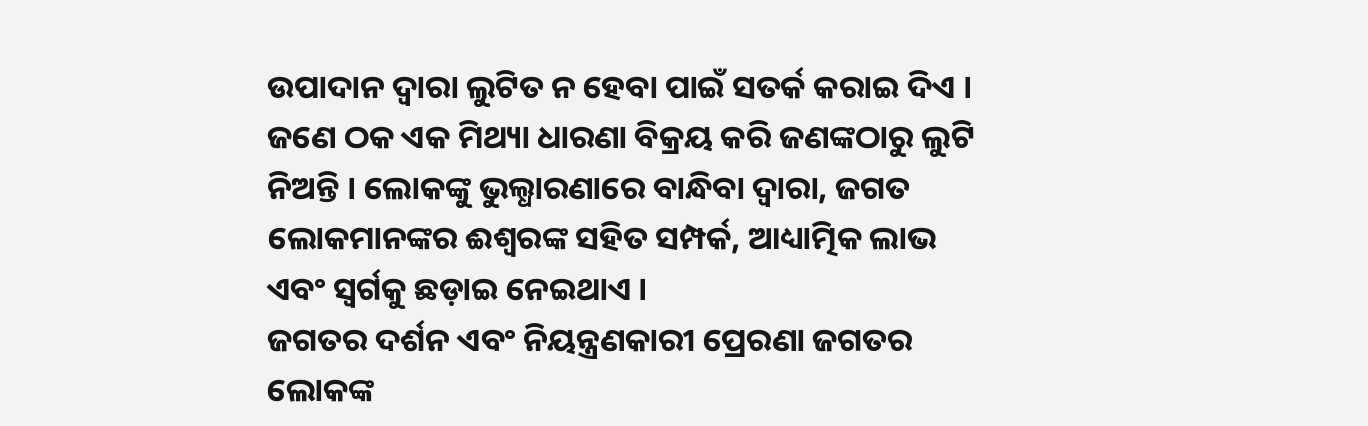ଉପାଦାନ ଦ୍ୱାରା ଲୁଟିତ ନ ହେବା ପାଇଁ ସତର୍କ କରାଇ ଦିଏ । ଜଣେ ଠକ ଏକ ମିଥ୍ୟା ଧାରଣା ବିକ୍ରୟ କରି ଜଣଙ୍କଠାରୁ ଲୁଟି ନିଅନ୍ତି । ଲୋକଙ୍କୁ ଭୁଲ୍ଧାରଣାରେ ବାନ୍ଧିବା ଦ୍ୱାରା, ଜଗତ ଲୋକମାନଙ୍କର ଈଶ୍ୱରଙ୍କ ସହିତ ସମ୍ପର୍କ, ଆଧ୍ୟାତ୍ମିକ ଲାଭ ଏବଂ ସ୍ୱର୍ଗକୁ ଛଡ଼ାଇ ନେଇଥାଏ ।
ଜଗତର ଦର୍ଶନ ଏବଂ ନିୟନ୍ତ୍ରଣକାରୀ ପ୍ରେରଣା ଜଗତର ଲୋକଙ୍କ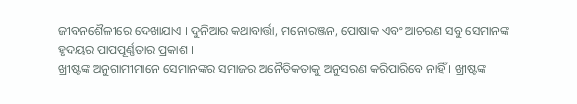ଜୀବନଶୈଳୀରେ ଦେଖାଯାଏ । ଦୁନିଆର କଥାବାର୍ତ୍ତା, ମନୋରଞ୍ଜନ, ପୋଷାକ ଏବଂ ଆଚରଣ ସବୁ ସେମାନଙ୍କ ହୃଦୟର ପାପପୂର୍ଣ୍ଣତାର ପ୍ରକାଶ ।
ଖ୍ରୀଷ୍ଟଙ୍କ ଅନୁଗାମୀମାନେ ସେମାନଙ୍କର ସମାଜର ଅନୈତିକତାକୁ ଅନୁସରଣ କରିପାରିବେ ନାହିଁ । ଖ୍ରୀଷ୍ଟଙ୍କ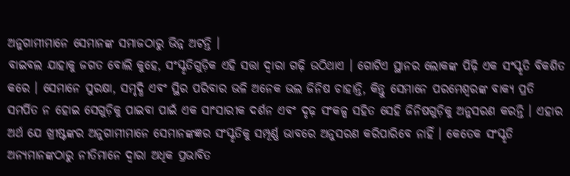ଅନୁଗାମୀମାନେ ସେମାନଙ୍କ ସମାଜଠାରୁ ଭିନ୍ନ ଅଟନ୍ତି ।
ବାଇବଲ ଯାହାକୁ ଜଗତ ବୋଲି କୁହେ, ସଂସ୍କୃତିଗୁଡ଼ିକ ଏହି ସତ୍ତା ଦ୍ୱାରା ଗଢ଼ି ଉଠିଥାଏ । ଗୋଟିଏ ସ୍ଥାନର ଲୋକଙ୍କ ପିଢ଼ି ଏକ ସଂସ୍କୃତି ବିକଶିତ କରେ । ସେମାନେ ସୁରକ୍ଷା, ସମୃଦ୍ଧି ଏବଂ ସ୍ଥିର ପରିବାର ଭଳି ଅନେକ ଭଲ ଜିନିଷ ଚାହାନ୍ତି, କିନ୍ତୁ ସେମାନେ ପରମେଶ୍ୱରଙ୍କ ବାକ୍ୟ ପ୍ରତି ସମର୍ପିତ ନ ହୋଇ ସେଗୁଡ଼ିକୁ ପାଇବା ପାଇଁ ଏକ ସାଂସାରୀକ ଦର୍ଶନ ଏବଂ ଦୃଢ଼ ସଂକଳ୍ପ ସହିତ ସେହି ଜିନିଷଗୁଡ଼ିକୁ ଅନୁସରଣ କରନ୍ତି । ଏହାର ଅର୍ଥ ଯେ ଖ୍ରୀଷ୍ଟଙ୍କର ଅନୁଗାମୀମାନେ ସେମାନଙ୍କଜ୍ଞର ସଂସ୍କୃତିକୁ ସମ୍ପୂର୍ଣ୍ଣ ଭାବରେ ଅନୁସରଣ କରିପାରିବେ ନାହିଁ । କେତେକ ସଂସ୍କୃତି ଅନ୍ୟମାନଙ୍କଠାରୁ ନୀତିମାନେ ଦ୍ୱାରା ଅଧିକ ପ୍ରଭାବିତ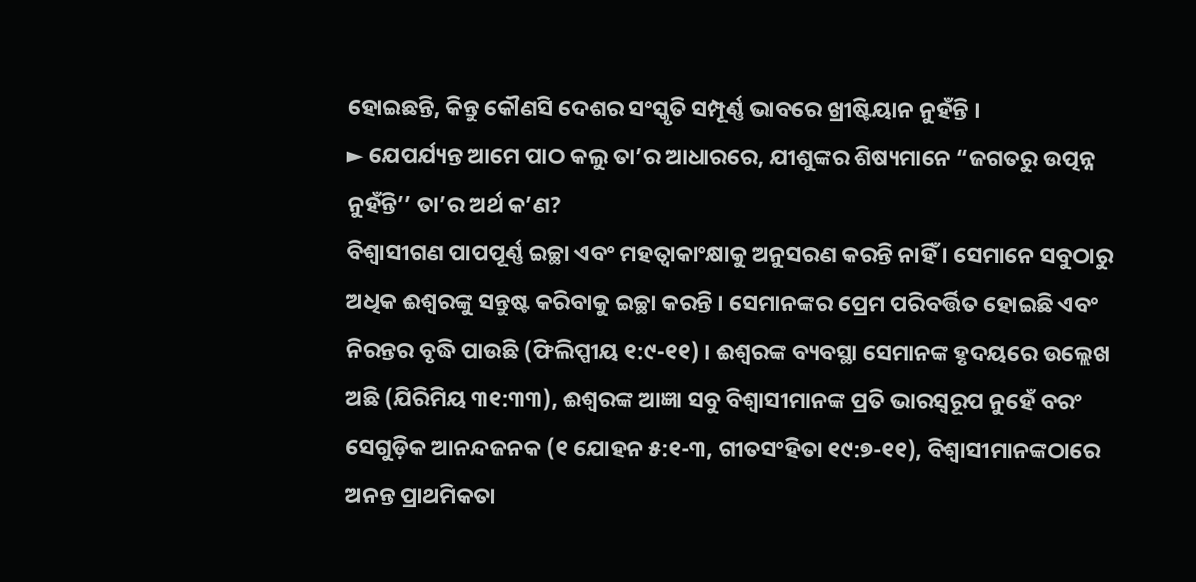ହୋଇଛନ୍ତି, କିନ୍ତୁ କୌଣସି ଦେଶର ସଂସ୍କୃତି ସମ୍ପୂର୍ଣ୍ଣ ଭାବରେ ଖ୍ରୀଷ୍ଟିୟାନ ନୁହଁନ୍ତି ।
► ଯେପର୍ଯ୍ୟନ୍ତ ଆମେ ପାଠ କଲୁ ତା’ର ଆଧାରରେ, ଯୀଶୁଙ୍କର ଶିଷ୍ୟମାନେ “ଜଗତରୁ ଉତ୍ପନ୍ନ ନୁହଁନ୍ତି’’ ତା’ର ଅର୍ଥ କ’ଣ?
ବିଶ୍ୱାସୀଗଣ ପାପପୂର୍ଣ୍ଣ ଇଚ୍ଛା ଏବଂ ମହତ୍ୱାକାଂକ୍ଷାକୁ ଅନୁସରଣ କରନ୍ତି ନାହିଁ । ସେମାନେ ସବୁଠାରୁ ଅଧିକ ଈଶ୍ୱରଙ୍କୁ ସନ୍ତୁଷ୍ଟ କରିବାକୁ ଇଚ୍ଛା କରନ୍ତି । ସେମାନଙ୍କର ପ୍ରେମ ପରିବର୍ତ୍ତିତ ହୋଇଛି ଏବଂ ନିରନ୍ତର ବୃଦ୍ଧି ପାଉଛି (ଫିଲିପ୍ପୀୟ ୧:୯-୧୧) । ଈଶ୍ୱରଙ୍କ ବ୍ୟବସ୍ଥା ସେମାନଙ୍କ ହୃଦୟରେ ଉଲ୍ଲେଖ ଅଛି (ଯିରିମିୟ ୩୧:୩୩), ଈଶ୍ୱରଙ୍କ ଆଜ୍ଞା ସବୁ ବିଶ୍ୱାସୀମାନଙ୍କ ପ୍ରତି ଭାରସ୍ୱରୂପ ନୁହେଁ ବରଂ ସେଗୁଡ଼ିକ ଆନନ୍ଦଜନକ (୧ ଯୋହନ ୫:୧-୩, ଗୀତସଂହିତା ୧୯:୭-୧୧), ବିଶ୍ୱାସୀମାନଙ୍କଠାରେ ଅନନ୍ତ ପ୍ରାଥମିକତା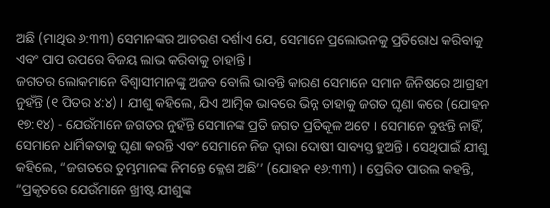ଅଛି (ମାଥିଉ ୬:୩୩) ସେମାନଙ୍କର ଆଚରଣ ଦର୍ଶାଏ ଯେ, ସେମାନେ ପ୍ରଲୋଭନକୁ ପ୍ରତିରୋଧ କରିବାକୁ ଏବଂ ପାପ ଉପରେ ବିଜୟ ଲାଭ କରିବାକୁ ଚାହାନ୍ତି ।
ଜଗତର ଲୋକମାନେ ବିଶ୍ୱାସୀମାନଙ୍କୁ ଅଜବ ବୋଲି ଭାବନ୍ତି କାରଣ ସେମାନେ ସମାନ ଜିନିଷରେ ଆଗ୍ରହୀ ନୁହଁନ୍ତି (୧ ପିତର ୪:୪) । ଯୀଶୁ କହିଲେ, ଯିଏ ଆତ୍ମିକ ଭାବରେ ଭିନ୍ନ ତାହାକୁ ଜଗତ ଘୃଣା କରେ (ଯୋହନ ୧୭:୧୪) - ଯେଉଁମାନେ ଜଗତର ନୁହଁନ୍ତି ସେମାନଙ୍କ ପ୍ରତି ଜଗତ ପ୍ରତିକୂଳ ଅଟେ । ସେମାନେ ବୁଝନ୍ତି ନାହିଁ, ସେମାନେ ଧାର୍ମିକତାକୁ ଘୃଣା କରନ୍ତି ଏବଂ ସେମାନେ ନିଜ ଦ୍ୱାରା ଦୋଷୀ ସାବ୍ୟସ୍ତ ହୁଅନ୍ତି । ସେଥିପାଇଁ ଯୀଶୁ କହିଲେ, “ଜଗତରେ ତୁମ୍ଭମାନଙ୍କ ନିମନ୍ତେ କ୍ଳେଶ ଅଛି’’ (ଯୋହନ ୧୬:୩୩) । ପ୍ରେରିତ ପାଉଲ କହନ୍ତି, “ପ୍ରକୃତରେ ଯେଉଁମାନେ ଖ୍ରୀଷ୍ଟ ଯୀଶୁଙ୍କ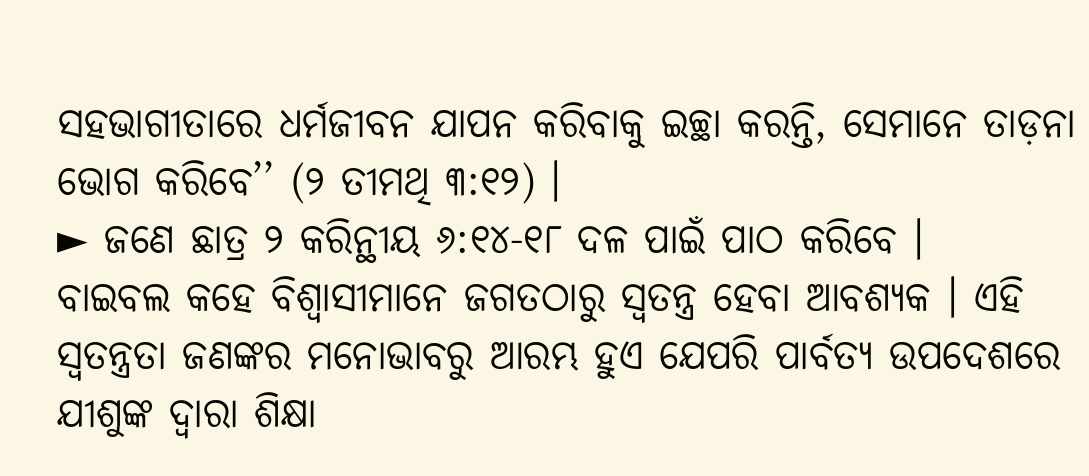ସହଭାଗୀତାରେ ଧର୍ମଜୀବନ ଯାପନ କରିବାକୁ ଇଚ୍ଛା କରନ୍ତି, ସେମାନେ ତାଡ଼ନା ଭୋଗ କରିବେ’’ (୨ ତୀମଥି ୩:୧୨) ।
► ଜଣେ ଛାତ୍ର ୨ କରିନ୍ଥୀୟ ୬:୧୪-୧୮ ଦଳ ପାଇଁ ପାଠ କରିବେ ।
ବାଇବଲ କହେ ବିଶ୍ୱାସୀମାନେ ଜଗତଠାରୁ ସ୍ୱତନ୍ତ୍ର ହେବା ଆବଶ୍ୟକ । ଏହି ସ୍ୱତନ୍ତ୍ରତା ଜଣଙ୍କର ମନୋଭାବରୁ ଆରମ୍ଭ ହୁଏ ଯେପରି ପାର୍ବତ୍ୟ ଉପଦେଶରେ ଯୀଶୁଙ୍କ ଦ୍ୱାରା ଶିକ୍ଷା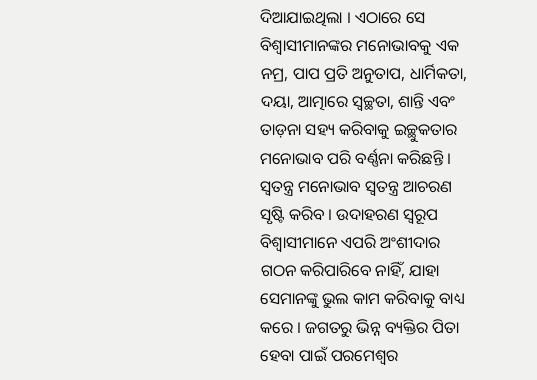ଦିଆଯାଇଥିଲା । ଏଠାରେ ସେ ବିଶ୍ୱାସୀମାନଙ୍କର ମନୋଭାବକୁ ଏକ ନମ୍ର, ପାପ ପ୍ରତି ଅନୁତାପ, ଧାର୍ମିକତା, ଦୟା, ଆତ୍ମାରେ ସ୍ୱଚ୍ଛତା, ଶାନ୍ତି ଏବଂ ତାଡ଼ନା ସହ୍ୟ କରିବାକୁ ଇଚ୍ଛୁକତାର ମନୋଭାବ ପରି ବର୍ଣ୍ଣନା କରିଛନ୍ତି । ସ୍ୱତନ୍ତ୍ର ମନୋଭାବ ସ୍ୱତନ୍ତ୍ର ଆଚରଣ ସୃଷ୍ଟି କରିବ । ଉଦାହରଣ ସ୍ୱରୂପ ବିଶ୍ୱାସୀମାନେ ଏପରି ଅଂଶୀଦାର ଗଠନ କରିପାରିବେ ନାହିଁ, ଯାହା ସେମାନଙ୍କୁ ଭୁଲ କାମ କରିବାକୁ ବାଧ୍ୟ କରେ । ଜଗତରୁ ଭିନ୍ନ ବ୍ୟକ୍ତିର ପିତା ହେବା ପାଇଁ ପରମେଶ୍ୱର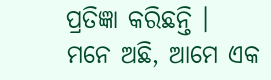ପ୍ରତିଜ୍ଞା କରିଛନ୍ତି । ମନେ ଅଛି, ଆମେ ଏକ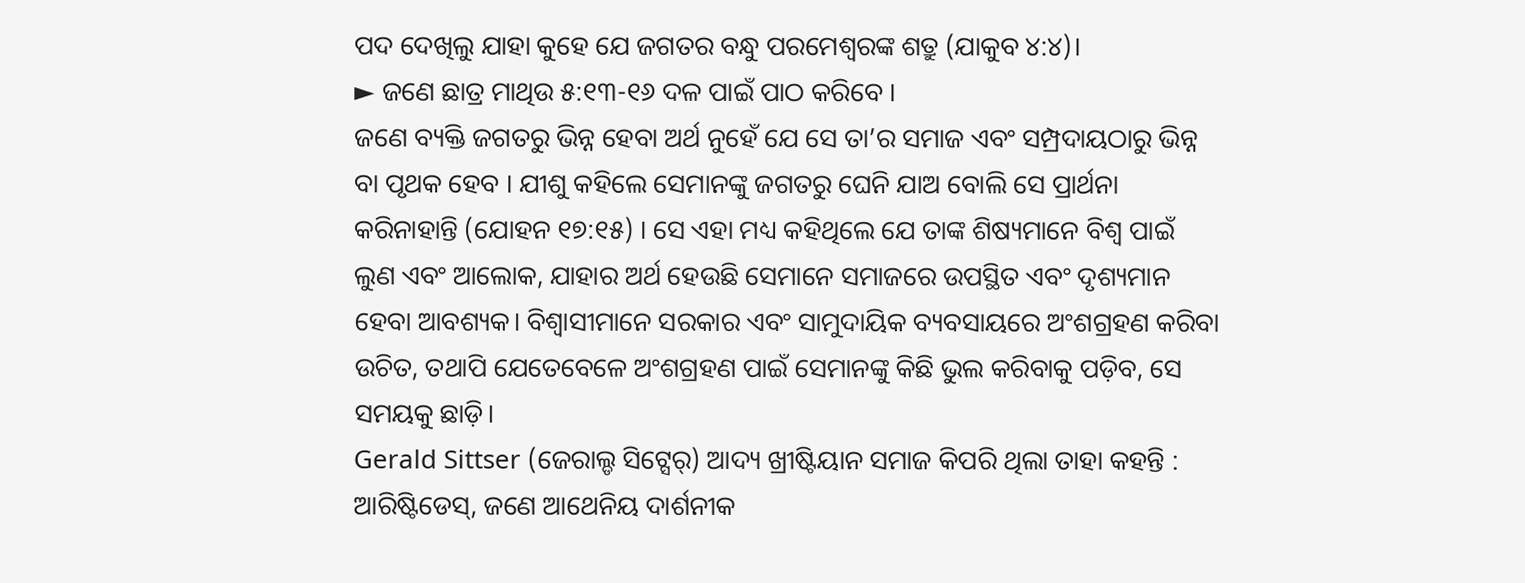ପଦ ଦେଖିଲୁ ଯାହା କୁହେ ଯେ ଜଗତର ବନ୍ଧୁ ପରମେଶ୍ୱରଙ୍କ ଶତ୍ରୁ (ଯାକୁବ ୪:୪)।
► ଜଣେ ଛାତ୍ର ମାଥିଉ ୫:୧୩-୧୬ ଦଳ ପାଇଁ ପାଠ କରିବେ ।
ଜଣେ ବ୍ୟକ୍ତି ଜଗତରୁ ଭିନ୍ନ ହେବା ଅର୍ଥ ନୁହେଁ ଯେ ସେ ତା’ର ସମାଜ ଏବଂ ସମ୍ପ୍ରଦାୟଠାରୁ ଭିନ୍ନ ବା ପୃଥକ ହେବ । ଯୀଶୁ କହିଲେ ସେମାନଙ୍କୁ ଜଗତରୁ ଘେନି ଯାଅ ବୋଲି ସେ ପ୍ରାର୍ଥନା କରିନାହାନ୍ତି (ଯୋହନ ୧୭:୧୫) । ସେ ଏହା ମଧ୍ୟ କହିଥିଲେ ଯେ ତାଙ୍କ ଶିଷ୍ୟମାନେ ବିଶ୍ୱ ପାଇଁ ଲୁଣ ଏବଂ ଆଲୋକ, ଯାହାର ଅର୍ଥ ହେଉଛି ସେମାନେ ସମାଜରେ ଉପସ୍ଥିତ ଏବଂ ଦୃଶ୍ୟମାନ ହେବା ଆବଶ୍ୟକ। ବିଶ୍ୱାସୀମାନେ ସରକାର ଏବଂ ସାମୁଦାୟିକ ବ୍ୟବସାୟରେ ଅଂଶଗ୍ରହଣ କରିବା ଉଚିତ, ତଥାପି ଯେତେବେଳେ ଅଂଶଗ୍ରହଣ ପାଇଁ ସେମାନଙ୍କୁ କିଛି ଭୁଲ କରିବାକୁ ପଡ଼ିବ, ସେ ସମୟକୁ ଛାଡ଼ି।
Gerald Sittser (ଜେରାଲ୍ଡ ସିଟ୍ସେର୍) ଆଦ୍ୟ ଖ୍ରୀଷ୍ଟିୟାନ ସମାଜ କିପରି ଥିଲା ତାହା କହନ୍ତି :
ଆରିଷ୍ଟିଡେସ୍, ଜଣେ ଆଥେନିୟ ଦାର୍ଶନୀକ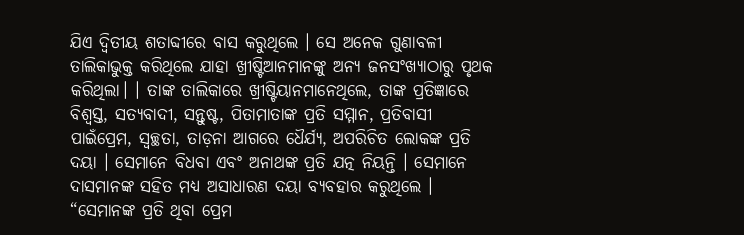ଯିଏ ଦ୍ୱିତୀୟ ଶତାବ୍ଦୀରେ ବାସ କରୁଥିଲେ । ସେ ଅନେକ ଗୁଣାବଳୀ ତାଲିକାଭୁକ୍ତ କରିଥିଲେ ଯାହା ଖ୍ରୀଷ୍ଟିଆନମାନଙ୍କୁ ଅନ୍ୟ ଜନସଂଖ୍ୟାଠାରୁ ପୃଥକ କରିଥିଲା। । ତାଙ୍କ ତାଲିକାରେ ଖ୍ରୀଷ୍ଟିୟାନମାନେଥିଲେ, ତାଙ୍କ ପ୍ରତିଜ୍ଞାରେ ବିଶ୍ୱସ୍ତ, ସତ୍ୟବାଦୀ, ସନ୍ତୁଷ୍ଟ, ପିତାମାତାଙ୍କ ପ୍ରତି ସମ୍ମାନ, ପ୍ରତିବାସୀ ପାଇଁପ୍ରେମ, ସ୍ୱଚ୍ଛତା, ତାଡ଼ନା ଆଗରେ ଧୈର୍ଯ୍ୟ, ଅପରିଚିତ ଲୋକଙ୍କ ପ୍ରତି ଦୟା । ସେମାନେ ବିଧବା ଏବଂ ଅନାଥଙ୍କ ପ୍ରତି ଯତ୍ନ ନିୟନ୍ତି । ସେମାନେ ଦାସମାନଙ୍କ ସହିତ ମଧ୍ୟ ଅସାଧାରଣ ଦୟା ବ୍ୟବହାର କରୁଥିଲେ । “ସେମାନଙ୍କ ପ୍ରତି ଥିବା ପ୍ରେମ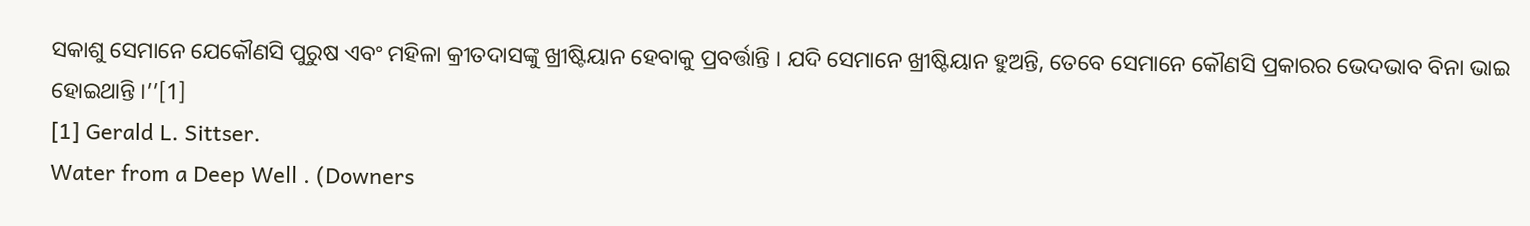ସକାଶୁ ସେମାନେ ଯେକୌଣସି ପୁରୁଷ ଏବଂ ମହିଳା କ୍ରୀତଦାସଙ୍କୁ ଖ୍ରୀଷ୍ଟିୟାନ ହେବାକୁ ପ୍ରବର୍ତ୍ତାନ୍ତି । ଯଦି ସେମାନେ ଖ୍ରୀଷ୍ଟିୟାନ ହୁଅନ୍ତି, ତେବେ ସେମାନେ କୌଣସି ପ୍ରକାରର ଭେଦଭାବ ବିନା ଭାଇ ହୋଇଥାନ୍ତି ।’’[1]
[1] Gerald L. Sittser.
Water from a Deep Well . (Downers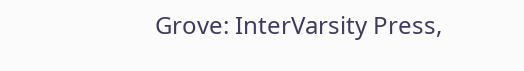Grove: InterVarsity Press,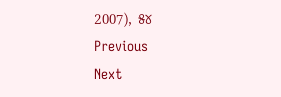2007), ୫୪
Previous
Next